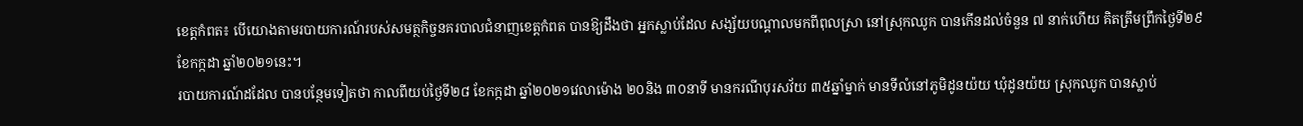ខេត្តកំពត៖ បើយោងតាមរបាយការណ៍របស់សមត្ថកិច្ចនគរបាលជំនាញខេត្តកំពត បានឱ្យដឹងថា អ្នកស្លាប់ដែល សង្ស័យបណ្តាលមកពីពុលស្រា នៅស្រុកឈូក បានកើនដល់ចំនួន ៧ នាក់ហើយ គិតត្រឹមព្រឹកថ្ងៃទី២៩ ខែកក្កដា ឆ្នាំ២០២១នេះ។
របាយការណ៍ដដែល បានបន្ថែមទៀតថា កាលពីយប់ថ្ងៃទី២៨ ខែកក្កដា ឆ្នាំ២០២១វេលាម៉ោង ២០និង ៣០នាទី មានករណីបុរសវ័យ ៣៥ឆ្នាំម្នាក់ មានទីលំនៅភូមិដូនយ៉យ ឃុំដូនយ៉យ ស្រុកឈូក បានស្លាប់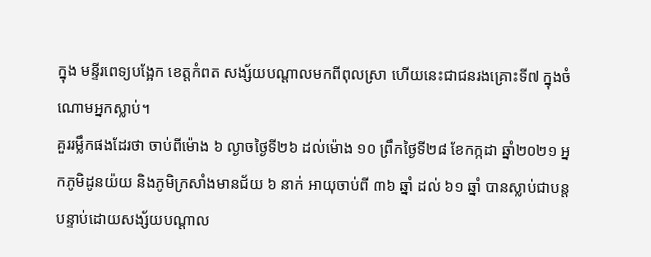ក្នុង មន្ទីរពេទ្យបង្អែក ខេត្តកំពត សង្ស័យបណ្តាលមកពីពុលស្រា ហើយនេះជាជនរងគ្រោះទី៧ ក្នុងចំណោមអ្នកស្លាប់។
គួររម្លឹកផងដែរថា ចាប់ពីម៉ោង ៦ ល្ងាចថ្ងៃទី២៦ ដល់ម៉ោង ១០ ព្រឹកថ្ងៃទី២៨ ខែកក្កដា ឆ្នាំ២០២១ អ្នកភូមិដូនយ៉យ និងភូមិក្រសាំងមានជ័យ ៦ នាក់ អាយុចាប់ពី ៣៦ ឆ្នាំ ដល់ ៦១ ឆ្នាំ បានស្លាប់ជាបន្តបន្ទាប់ដោយសង្ស័យបណ្តាល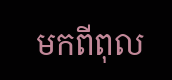មកពីពុល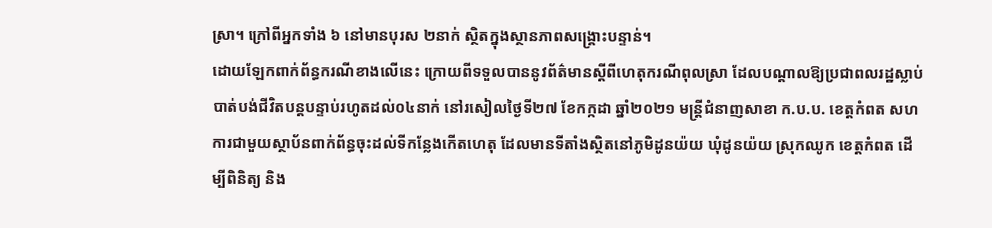ស្រា។ ក្រៅពីអ្នកទាំង ៦ នៅមានបុរស ២នាក់ ស្ថិតក្នុងស្ថានភាពសង្គ្រោះបន្ទាន់។
ដោយឡែកពាក់ព័ន្ធករណីខាងលេីនេះ ក្រោយពីទទួលបាននូវព័ត៌មានស្ដីពីហេតុករណីពុលស្រា ដែលបណ្ដាលឱ្យប្រជាពលរដ្ឋស្លាប់បាត់បង់ជីវិតបន្តបន្ទាប់រហូតដល់០៤នាក់ នៅរសៀលថ្ងៃទី២៧ ខែកក្កដា ឆ្នាំ២០២១ មន្ត្រីជំនាញសាខា ក.ប.ប. ខេត្តកំពត សហការជាមួយស្ថាប័នពាក់ព័ន្ធចុះដល់ទីកន្លែងកើតហេតុ ដែលមានទីតាំងស្ថិតនៅភូមិដូនយ៉យ ឃុំដូនយ៉យ ស្រុកឈូក ខេត្តកំពត ដើម្បីពិនិត្យ និង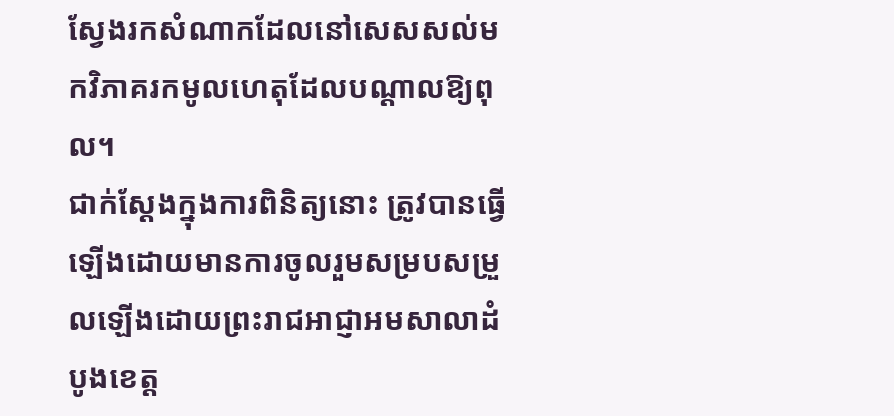ស្វែងរកសំណាកដែលនៅសេសសល់មកវិភាគរកមូលហេតុដែលបណ្ដាលឱ្យពុល។
ជាក់ស្ដែងក្នុងការពិនិត្យនោះ ត្រូវបានធ្វើឡើងដោយមានការចូលរួមសម្របសម្រួលឡើងដោយព្រះរាជអាជ្ញាអមសាលាដំបូងខេត្ត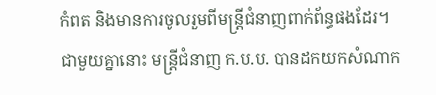កំពត និងមានការចូលរួមពីមន្រ្តីជំនាញពាក់ព័ន្ធផងដែរ។
ជាមួយគ្នានោះ មន្រ្តីជំនាញ ក.ប.ប. បានដកយកសំណាក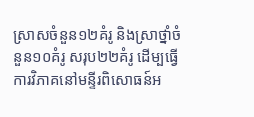ស្រាសចំនួន១២គំរូ និងស្រាថ្នាំចំនួន១០គំរូ សរុប២២គំរូ ដើម្បធ្វើការវិភាគនៅមន្ទីរពិសោធន៍អ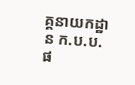គ្គនាយកដ្ឋាន ក.ប.ប.ផ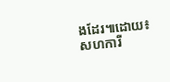ងដែរ៕ដោយ៖សហការី